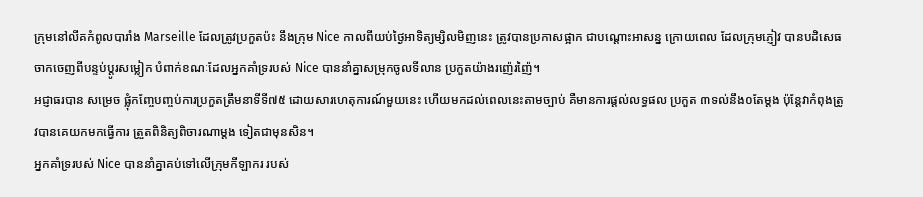ក្រុមនៅលីគកំពូលបារាំង Marseille ដែលត្រូវប្រកួតប៉ះ នឹងក្រុម Nice កាលពីយប់ថ្ងៃអាទិត្យម្សិលមិញនេះ ត្រូវបានប្រកាសផ្អាក ជាបណ្តោះអាសន្ន ក្រោយពេល ដែលក្រុមភ្ញៀវ បានបដិសេធ ចាកចេញពីបន្ទប់ប្តូរសម្លៀក បំពាក់ខណៈដែលអ្នកគាំទ្ររបស់ Nice បាននាំគ្នាសម្រុកចូលទីលាន ប្រកួតយ៉ាងរញ៉េរញ៉ៃ។
អជ្ញាធរបាន សម្រេច ផ្លុំកញ្ចែបញ្ចប់ការប្រកួតត្រឹមនាទីទី៧៥ ដោយសារហេតុការណ៍មួយនេះ ហើយមកដល់ពេលនេះតាមច្បាប់ គឺមានការផ្តល់លទ្ធផល ប្រកួត ៣ទល់នឹង០តែម្តង ប៉ុន្តែវាកំពុងត្រូវបានគេយកមកធ្វើការ ត្រួតពិនិត្យពិចារណាម្តង ទៀតជាមុនសិន។
អ្នកគាំទ្ររបស់ Nice បាននាំគ្នាគប់ទៅលើក្រុមកីឡាករ របស់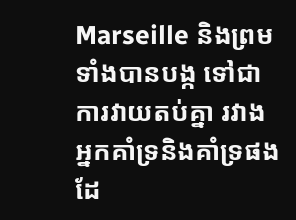Marseille និងព្រមទាំងបានបង្ក ទៅជាការវាយតប់គ្នា រវាងអ្នកគាំទ្រនិងគាំទ្រផងដែ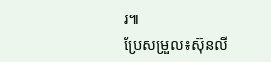រ៕
ប្រែសម្រួល៖ស៊ុនលី